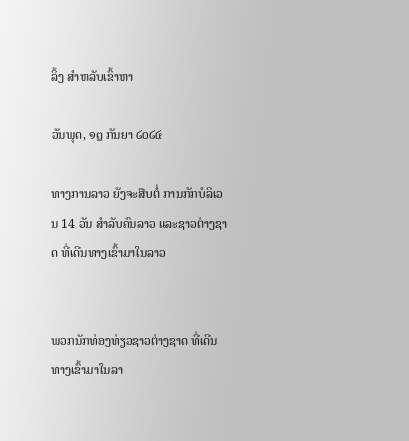ລິ້ງ ສຳຫລັບເຂົ້າຫາ

ວັນພຸດ, ໑໘ ກັນຍາ ໒໐໒໔

ທາງການລາວ ຍັງຈະສືບຕໍ່ ການກັກບໍລິເວນ 14 ວັນ ສຳລັບຄົນລາວ ແລະຊາວຕ່າງຊາດ ທີ່ເດີນທາງເຂົ້າມາໃນລາວ


ພວກນັກທ່ອງທ່ຽວຊາວຕ່າງຊາດ ທີ່ເດີນທາງເຂົ້າມາໃນລາ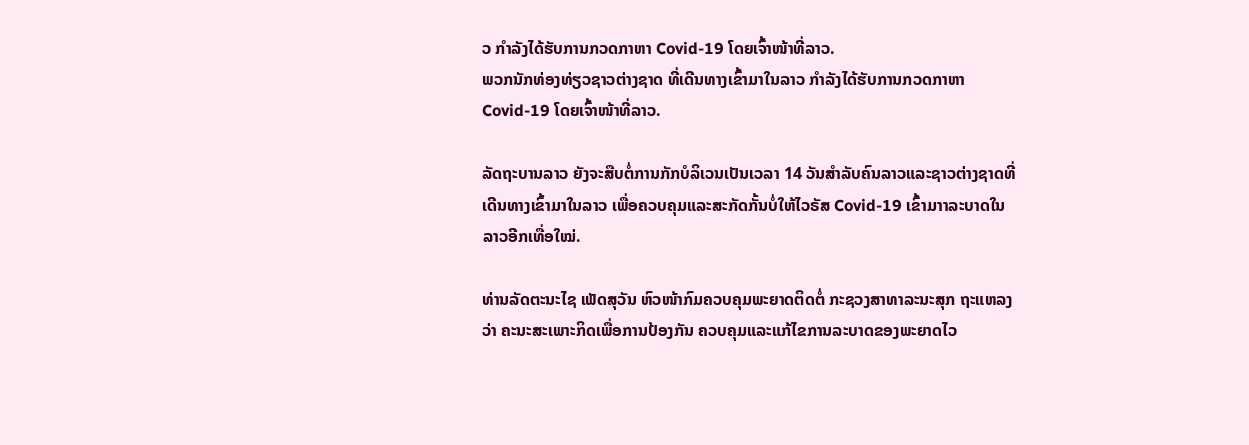ວ ກຳລັງໄດ້ຮັບການກວດກາຫາ Covid-19 ໂດຍເຈົ້າໜ້າທີ່ລາວ.
ພວກນັກທ່ອງທ່ຽວຊາວຕ່າງຊາດ ທີ່ເດີນທາງເຂົ້າມາໃນລາວ ກຳລັງໄດ້ຮັບການກວດກາຫາ Covid-19 ໂດຍເຈົ້າໜ້າທີ່ລາວ.

ລັດຖະບານລາວ ຍັງຈະສືບຕໍ່ການກັກບໍລິເວນເປັນເວລາ 14 ວັນສຳລັບຄົນລາວແລະຊາວຕ່າງຊາດທີ່ເດີນທາງເຂົ້າມາໃນລາວ ເພື່ອຄວບຄຸມແລະສະກັດກັ້ນບໍ່ໃຫ້ໄວຣັສ Covid-19 ເຂົ້າມາາລະບາດໃນລາວອີກເທື່ອໃໝ່.

ທ່ານລັດຕະນະໄຊ ເພັດສຸວັນ ຫົວໜ້າກົມຄວບຄຸມພະຍາດຕິດຕໍ່ ກະຊວງສາທາລະນະສຸກ ຖະແຫລງວ່າ ຄະນະສະເພາະກິດເພື່ອການປ້ອງກັນ ຄວບຄຸມແລະແກ້ໄຂການລະບາດຂອງພະຍາດໄວ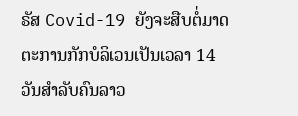ຣັສ Covid-19 ຍັງຈະສືບຕໍ່ມາດຕະການກັກບໍລິເວນເປັນເວລາ 14 ວັນສຳລັບຄົນລາວ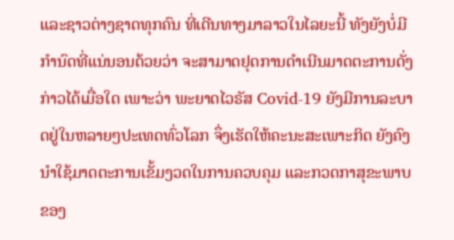ແລະຊາວຕ່າງຊາດທຸກຄົນ ທີ່ເດີນທາງມາລາວໃນໄລຍະນີ້ ທັງຍັງບໍ່ມີກຳນົດທີ່ແນ່ນອນດ້ວຍວ່າ ຈະສາມາດຢຸດການດຳເນີນມາດຕະການດັ່ງກ່າວໄດ້ເມື່ອໃດ ເພາະວ່າ ພະຍາດໄວຣັສ Covid-19 ຍັງມີການລະບາດຢູ່ໃນຫລາຍໆປະເທດທົ່ວໂລກ ຈຶ່ງເຮັດໃຫ້ຄະນະສະເພາະກິດ ຍັງຄົງນຳໃຊ້ມາດຕະການເຂັ້ມງວດໃນການຄວບຄຸມ ແລະກວດກາສຸຂະພາບຂອງ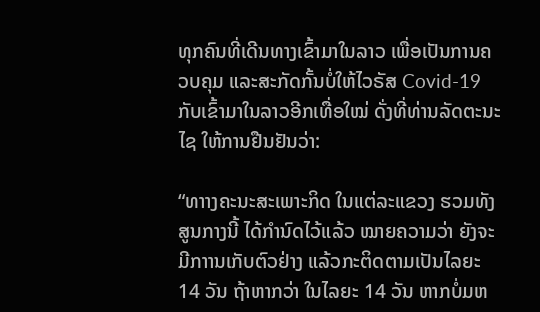ທຸກຄົນທີ່ເດີນທາງເຂົ້າມາໃນລາວ ເພື່ອເປັນການຄວບຄຸມ ແລະສະກັດກັ້ນບໍ່ໃຫ້ໄວຣັສ Covid-19 ກັບເຂົ້າມາໃນລາວອີກເທື່ອໃໝ່ ດັ່ງທີ່ທ່ານລັດຕະນະໄຊ ໃຫ້ການຢືນຢັນວ່າ:

“ທາາງຄະນະສະເພາະກິດ ໃນແຕ່ລະແຂວງ ຮວມທັງສູນກາງນີ້ ໄດ້ກຳນົດໄວ້ແລ້ວ ໝາຍຄວາມວ່າ ຍັງຈະມີກາານເກັບຕົວຢ່າງ ແລ້ວກະຕິດຕາມເປັນໄລຍະ 14 ວັນ ຖ້າຫາກວ່າ ໃນໄລຍະ 14 ວັນ ຫາກບໍ່ມຫ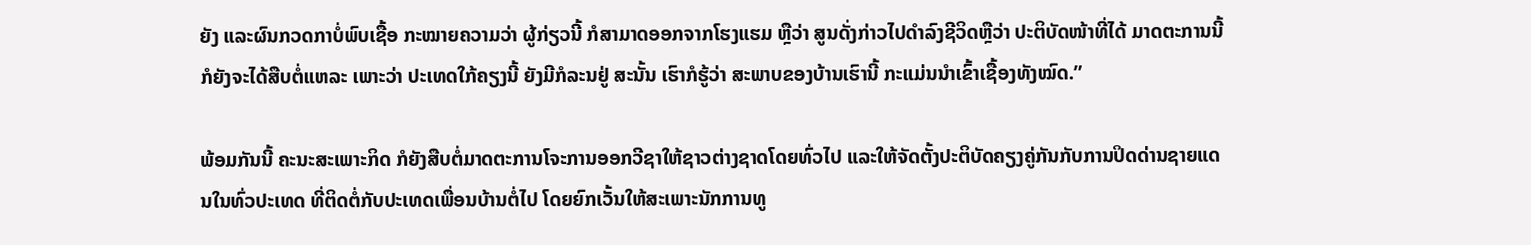ຍັງ ແລະຜົນກວດກາບໍ່ພົບເຊື້ອ ກະໝາຍຄວາມວ່າ ຜູ້ກ່ຽວນີ້ ກໍສາມາດອອກຈາກໂຮງແຮມ ຫຼືວ່າ ສູນດັ່ງກ່າວໄປດຳລົງຊີວິດຫຼືວ່າ ປະຕິບັດໜ້າທີ່ໄດ້ ມາດຕະການນີ້ ກໍຍັງຈະໄດ້ສືບຕໍ່ແຫລະ ເພາະວ່າ ປະເທດໃກ້ຄຽງນີ້ ຍັງມີກໍລະນຢູ່ ສະນັ້ນ ເຮົາກໍຮູ້ວ່າ ສະພາບຂອງບ້ານເຮົານີ້ ກະແມ່ນນຳເຂົ້າເຊື້ອງທັງໝົດ.”

ພ້ອມກັນນີ້ ຄະນະສະເພາະກິດ ກໍຍັງສືບຕໍ່ມາດຕະການໂຈະການອອກວີຊາໃຫ້ຊາວຕ່າງຊາດໂດຍທົ່ວໄປ ແລະໃຫ້ຈັດຕັ້ງປະຕິບັດຄຽງຄູ່ກັນກັບການປິດດ່ານຊາຍແດນໃນທົ່ວປະເທດ ທີ່ຕິດຕໍ່ກັບປະເທດເພື່ອນບ້ານຕໍ່ໄປ ໂດຍຍົກເວັ້ນໃຫ້ສະເພາະນັກການທູ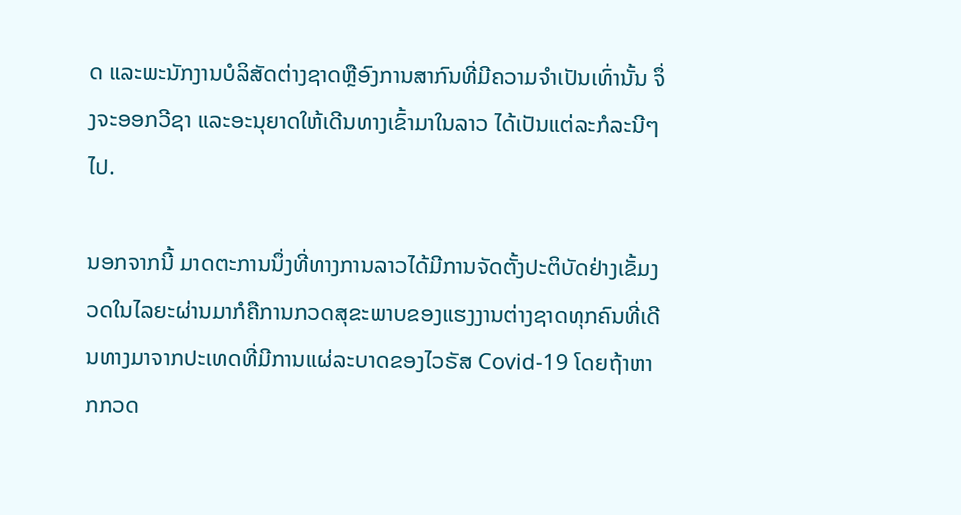ດ ແລະພະນັກງານບໍລິສັດຕ່າງຊາດຫຼືອົງການສາກົນທີ່ມີຄວາມຈຳເປັນເທົ່ານັ້ນ ຈຶ່ງຈະອອກວີຊາ ແລະອະນຸຍາດໃຫ້ເດີນທາງເຂົ້າມາໃນລາວ ໄດ້ເປັນແຕ່ລະກໍລະນີໆໄປ.

ນອກຈາກນີ້ ມາດຕະການນຶ່ງທີ່ທາງການລາວໄດ້ມີການຈັດຕັ້ງປະຕິບັດຢ່າງເຂັ້ມງວດໃນໄລຍະຜ່ານມາກໍຄືການກວດສຸຂະພາບຂອງແຮງງານຕ່າງຊາດທຸກຄົນທີ່ເດີນທາງມາຈາກປະເທດທີ່ມີການແຜ່ລະບາດຂອງໄວຣັສ Covid-19 ໂດຍຖ້າຫາກກວດ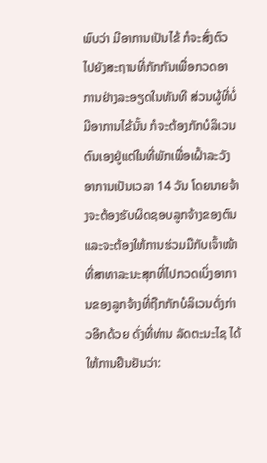ພົບວ່າ ມີອາການເປັນໄຂ້ ກໍຈະສົ່ງຕົວໄປຍັງສະຖານທີ່ກັກກັນເພື່ອກວດອາການຢ່າງລະອຽດໃນທັນທີ ສ່ວນຜູ້ທີ່ບໍ່ມີອາການໄຂ້ນັ້ນ ກໍຈະຕ້ອງກັກບໍລິເວນຕົນເອງຢູ່ແຕ່ໃນທີ່ພັກເພື່ອເຝົ້າລະວັງອາການເປັນເວລາ 14 ວັນ ໂດຍນາຍຈ້າງຈະຕ້ອງຮັບຜິດຊອບລູກຈ້າງຂອງຕົນ ແລະຈະຕ້ອງໃຫ້ການຮ່ວມມືກັບເຈົ້າໜ້າທີ່ສາທາລະນະສຸກທີ່ໄປກວດເບິ່ງອາການຂອງລູກຈ້າງທີ່ຖືກກັກບໍລິເວນດັ່ງກ່າວອີກດ້ວຍ ດັ່ງທີ່ທ່ານ ລັດຕະນະໄຊ ໄດ້ໃຫ້ການຢືນຢັນວ່າ: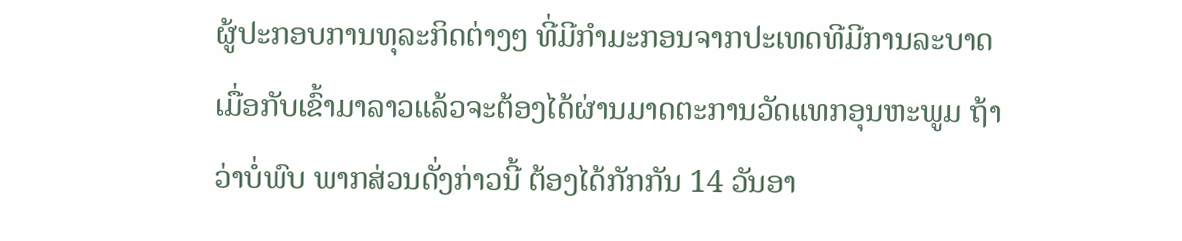ຜູ້ປະກອບການທຸລະກິດຕ່າງໆ ທີ່ມີກຳມະກອນຈາກປະເທດທີມີການລະບາດ ເມື່ອກັບເຂົ້າມາລາວແລ້ວຈະຕ້ອງໄດ້ຜ່ານມາດຕະການວັດແທກອຸນຫະພູມ ຖ້າວ່າບໍ່ພົບ ພາກສ່ວນດັ່ງກ່າວນີ້ ຕ້ອງໄດ້ກັກກັນ 14 ວັນອາ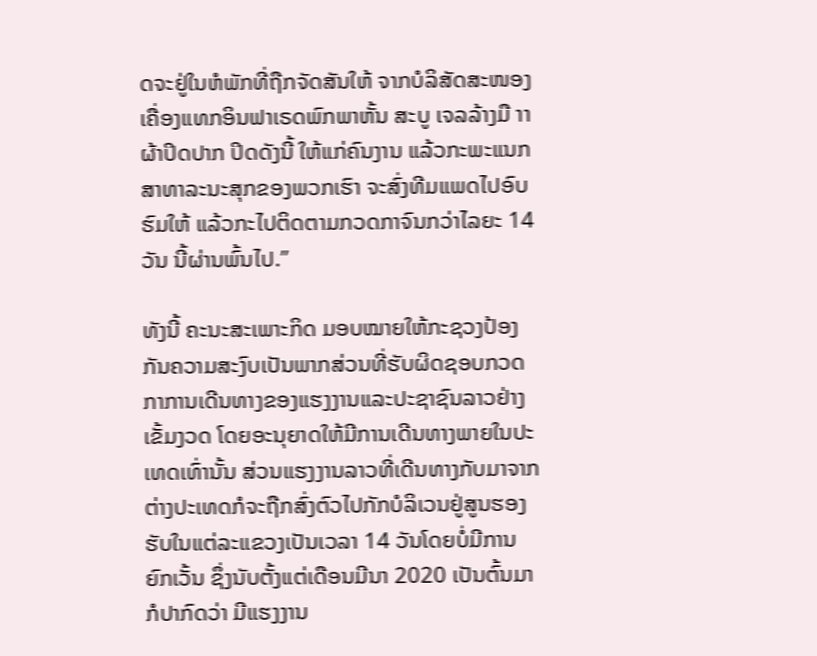ດຈະຢູ່ໃນຫໍພັກທີ່ຖືກຈັດສັນໃຫ້ ຈາກບໍລິສັດສະໜອງເຄື່ອງແທກອິນຟາເຣດພົກພາຫັ້ນ ສະບູ ເຈລລ້າງມື າາຜ້າປິດປາກ ປິດດັງນີ້ ໃຫ້ແກ່ຄົນງານ ແລ້ວກະພະແນກສາທາລະນະສຸກຂອງພວກເຮົາ ຈະສົ່ງທີມແພດໄປອົບຮົມໃຫ້ ແລ້ວກະໄປຕິດຕາມກວດກາຈົນກວ່າໄລຍະ 14 ວັນ ນີ້ຜ່ານພົ້ນໄປ.”

ທັງນີ້ ຄະນະສະເພາະກິດ ມອບໝາຍໃຫ້ກະຊວງປ້ອງກັນຄວາມສະງົບເປັນພາກສ່ວນທີ່ຮັບຜິດຊອບກວດກາການເດີນທາງຂອງແຮງງານແລະປະຊາຊົນລາວຢ່າງເຂັ້ມງວດ ໂດຍອະນຸຍາດໃຫ້ມີການເດີນທາງພາຍໃນປະເທດເທົ່ານັ້ນ ສ່ວນແຮງງານລາວທີ່ເດີນທາງກັບມາຈາກຕ່າງປະເທດກໍຈະຖືກສົ່ງຕົວໄປກັກບໍລິເວນຢູ່ສູນຮອງຮັບໃນແຕ່ລະແຂວງເປັນເວລາ 14 ວັນໂດຍບໍ່ມີການຍົກເວັ້ນ ຊຶ່ງນັບຕັ້ງແຕ່ເດືອນມີນາ 2020 ເປັນຕົ້ນມາກໍປາກົດວ່າ ມີແຮງງານ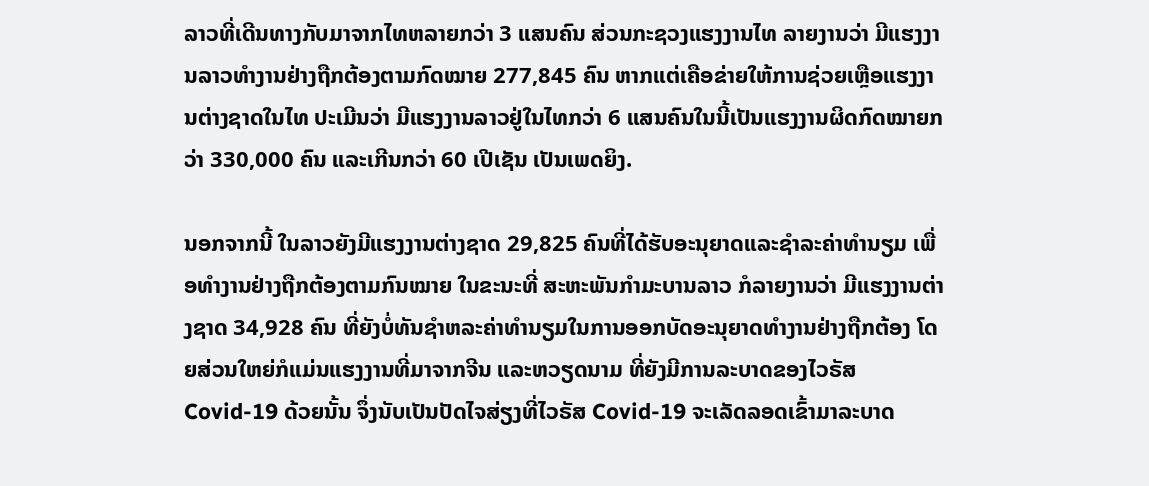ລາວທີ່ເດີນທາງກັບມາຈາກໄທຫລາຍກວ່າ 3 ແສນຄົນ ສ່ວນກະຊວງແຮງງານໄທ ລາຍງານວ່າ ມີແຮງງານລາວທຳງານຢ່າງຖືກຕ້ອງຕາມກົດໝາຍ 277,845 ຄົນ ຫາກແຕ່ເຄືອຂ່າຍໃຫ້ການຊ່ວຍເຫຼືອແຮງງານຕ່າງຊາດໃນໄທ ປະເມີນວ່າ ມີແຮງງານລາວຢູ່ໃນໄທກວ່າ 6 ແສນຄົນໃນນີ້ເປັນແຮງງານຜິດກົດໝາຍກວ່າ 330,000 ຄົນ ແລະເກີນກວ່າ 60 ເປີເຊັນ ເປັນເພດຍິງ.

ນອກຈາກນີ້ ໃນລາວຍັງມີແຮງງານຕ່າງຊາດ 29,825 ຄົນທີ່ໄດ້ຮັບອະນຸຍາດແລະຊຳລະຄ່າທຳນຽມ ເພື່ອທຳງານຢ່າງຖືກຕ້ອງຕາມກົນໝາຍ ໃນຂະນະທີ່ ສະຫະພັນກຳມະບານລາວ ກໍລາຍງານວ່າ ມີແຮງງານຕ່າງຊາດ 34,928 ຄົນ ທີ່ຍັງບໍ່ທັນຊຳຫລະຄ່າທຳນຽມໃນການອອກບັດອະນຸຍາດທຳງານຢ່າງຖືກຕ້ອງ ໂດຍສ່ວນໃຫຍ່ກໍແມ່ນແຮງງານທີ່ມາຈາກຈີນ ແລະຫວຽດນາມ ທີ່ຍັງມີການລະບາດຂອງໄວຣັສ Covid-19 ດ້ວຍນັ້ນ ຈຶ່ງນັບເປັນປັດໄຈສ່ຽງທີ່ໄວຣັສ Covid-19 ຈະເລັດລອດເຂົ້າມາລະບາດ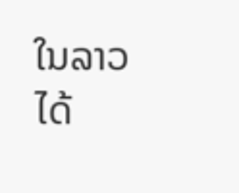ໃນລາວ ໄດ້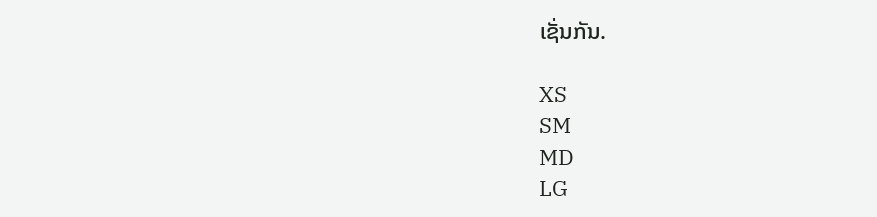ເຊັ່ນກັນ.

XS
SM
MD
LG